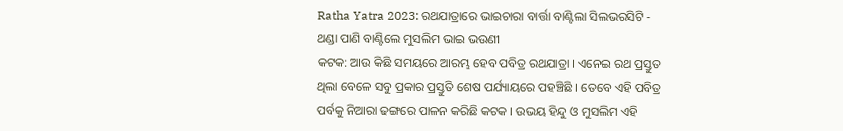Ratha Yatra 2023: ରଥଯାତ୍ରାରେ ଭାଇଚାରା ବାର୍ତ୍ତା ବାଣ୍ଟିଲା ସିଲଭରସିଟି - ଥଣ୍ଡା ପାଣି ବାଣ୍ଟିଲେ ମୁସଲିମ ଭାଇ ଭଉଣୀ
କଟକ: ଆଉ କିଛି ସମୟରେ ଆରମ୍ଭ ହେବ ପବିତ୍ର ରଥଯାତ୍ରା । ଏନେଇ ରଥ ପ୍ରସ୍ତୁତ ଥିଲା ବେଳେ ସବୁ ପ୍ରକାର ପ୍ରସ୍ତୁତି ଶେଷ ପର୍ଯ୍ୟାୟରେ ପହଞ୍ଚିଛି । ତେବେ ଏହି ପବିତ୍ର ପର୍ବକୁ ନିଆରା ଢଙ୍ଗରେ ପାଳନ କରିଛି କଟକ । ଉଭୟ ହିନ୍ଦୁ ଓ ମୁସଲିମ ଏହି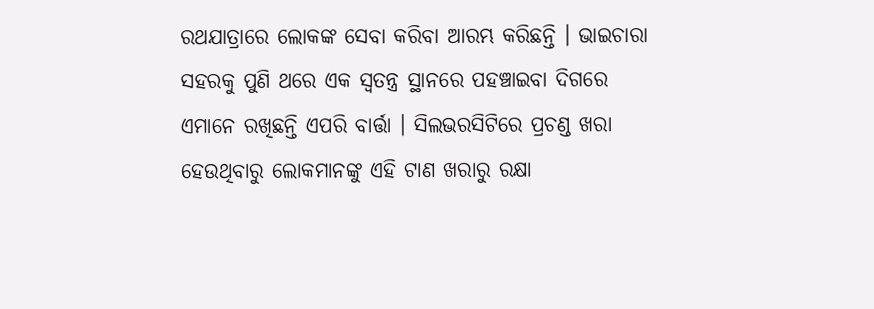ରଥଯାତ୍ରାରେ ଲୋକଙ୍କ ସେବା କରିବା ଆରମ୍ଭ କରିଛନ୍ତି । ଭାଇଚାରା ସହରକୁ ପୁଣି ଥରେ ଏକ ସ୍ବତନ୍ତ୍ର ସ୍ଥାନରେ ପହଞ୍ଚାଇବା ଦିଗରେ ଏମାନେ ରଖିଛନ୍ତି ଏପରି ବାର୍ତ୍ତା । ସିଲଭରସିଟିରେ ପ୍ରଚଣ୍ଡ ଖରା ହେଉଥିବାରୁ ଲୋକମାନଙ୍କୁ ଏହି ଟାଣ ଖରାରୁ ରକ୍ଷା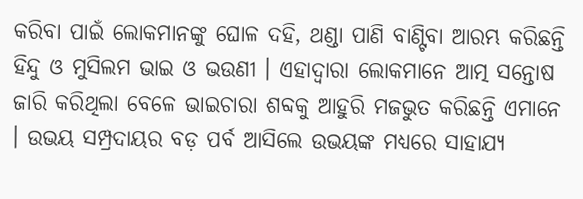କରିବା ପାଇଁ ଲୋକମାନଙ୍କୁ ଘୋଳ ଦହି, ଥଣ୍ଡା ପାଣି ବାଣ୍ଟିବା ଆରମ୍ଭ କରିଛନ୍ତି ହିନ୍ଦୁ ଓ ମୁସିଲମ ଭାଇ ଓ ଭଉଣୀ । ଏହାଦ୍ବାରା ଲୋକମାନେ ଆତ୍ମ ସନ୍ତୋଷ ଜାରି କରିଥିଲା ବେଳେ ଭାଇଚାରା ଶବ୍ଦକୁ ଆହୁରି ମଜଭୁତ କରିଛନ୍ତି ଏମାନେ । ଉଭୟ ସମ୍ପ୍ରଦାୟର ବଡ଼ ପର୍ବ ଆସିଲେ ଉଭୟଙ୍କ ମଧ୍ୟରେ ସାହାଯ୍ୟ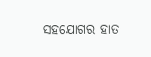ସହଯୋଗର ହାତ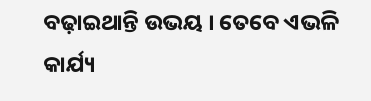ବଢ଼ାଇଥାନ୍ତି ଉଭୟ । ତେବେ ଏଭଳି କାର୍ଯ୍ୟ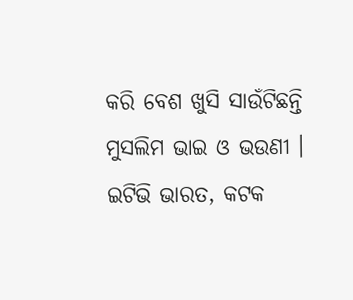କରି ବେଶ ଖୁସି ସାଉଁଟିଛନ୍ତି ମୁସଲିମ ଭାଇ ଓ ଭଉଣୀ ।
ଇଟିଭି ଭାରତ, କଟକ